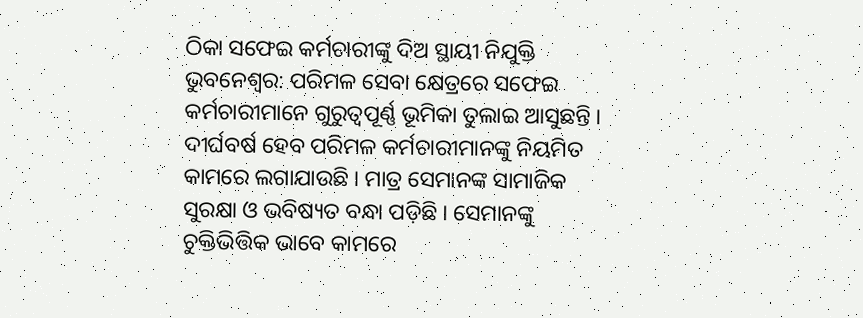ଠିକା ସଫେଇ କର୍ମଚାରୀଙ୍କୁ ଦିଅ ସ୍ଥାୟୀ ନିଯୁକ୍ତି
ଭୁବନେଶ୍ବର: ପରିମଳ ସେବା କ୍ଷେତ୍ରରେ ସଫେଇ କର୍ମଚାରୀମାନେ ଗୁରୁତ୍ୱପୂର୍ଣ୍ଣ ଭୂମିକା ତୁଲାଇ ଆସୁଛନ୍ତି । ଦୀର୍ଘବର୍ଷ ହେବ ପରିମଳ କର୍ମଚାରୀମାନଙ୍କୁ ନିୟମିତ କାମରେ ଲଗାଯାଉଛି । ମାତ୍ର ସେମାନଙ୍କ ସାମାଜିକ ସୁରକ୍ଷା ଓ ଭବିଷ୍ୟତ ବନ୍ଧା ପଡ଼ିଛି । ସେମାନଙ୍କୁ ଚୁକ୍ତିଭିତ୍ତିକ ଭାବେ କାମରେ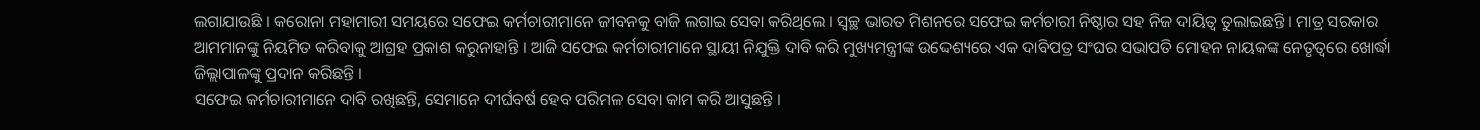ଲଗାଯାଉଛି । କରୋନା ମହାମାରୀ ସମୟରେ ସଫେଇ କର୍ମଚାରୀମାନେ ଜୀବନକୁ ବାଜି ଲଗାଇ ସେବା କରିଥିଲେ । ସ୍ୱଚ୍ଛ ଭାରତ ମିଶନରେ ସଫେଇ କର୍ମଚାରୀ ନିଷ୍ଠାର ସହ ନିଜ ଦାୟିତ୍ୱ ତୁଲାଇଛନ୍ତି । ମାତ୍ର ସରକାର ଆମମାନଙ୍କୁ ନିୟମିତ କରିବାକୁ ଆଗ୍ରହ ପ୍ରକାଶ କରୁନାହାନ୍ତି । ଆଜି ସଫେଇ କର୍ମଚାରୀମାନେ ସ୍ଥାୟୀ ନିଯୁକ୍ତି ଦାବି କରି ମୁଖ୍ୟମନ୍ତ୍ରୀଙ୍କ ଉଦ୍ଦେଶ୍ୟରେ ଏକ ଦାବିପତ୍ର ସଂଘର ସଭାପତି ମୋହନ ନାୟକଙ୍କ ନେତୃତ୍ବରେ ଖୋର୍ଦ୍ଧା ଜିଲ୍ଲାପାଳଙ୍କୁ ପ୍ରଦାନ କରିଛନ୍ତି ।
ସଫେଇ କର୍ମଚାରୀମାନେ ଦାବି ରଖିଛନ୍ତି, ସେମାନେ ଦୀର୍ଘବର୍ଷ ହେବ ପରିମଳ ସେବା କାମ କରି ଆସୁଛନ୍ତି ।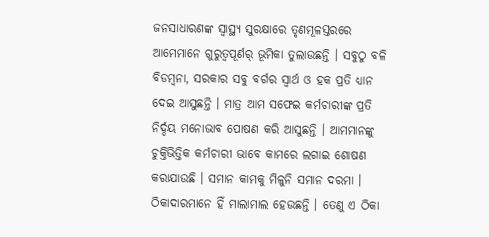ଜନସାଧାରଣଙ୍କ ସ୍ୱାସ୍ଥ୍ୟ ସୁରକ୍ଷାରେ ତୃଣମୂଳସ୍ତରରେ ଆମେମାନେ ଗୁରୁତ୍ୱପୂର୍ଣର୍ ଭୂମିକା ତୁଲାଉଛନ୍ତି । ସବୁଠୁ ବଳି ବିଡମ୍ବନା, ସରକାର ସବୁ ବର୍ଗର ସ୍ୱାର୍ଥ ଓ ହକ ପ୍ରତି ଧ୍ୟାନ ଦେଇ ଆସୁଛନ୍ତି । ମାତ୍ର ଆମ ସଫେଇ କର୍ମଚାରୀଙ୍କ ପ୍ରତି ନିର୍ଦ୍ଦୟ ମନୋଭାବ ପୋଷଣ କରି ଆସୁଛନ୍ତି । ଆମମାନଙ୍କୁ ଚୁକ୍ତିଭିତ୍ତିକ କର୍ମଚାରୀ ଭାବେ କାମରେ ଲଗାଇ ଶୋଷଣ କରାଯାଉଛି । ସମାନ କାମକୁ ମିଳୁନି ସମାନ ଦରମା । ଠିକାଦାରମାନେ ହିଁ ମାଲାମାଲ ହେଉଛନ୍ତି । ତେଣୁ ଏ ଠିକା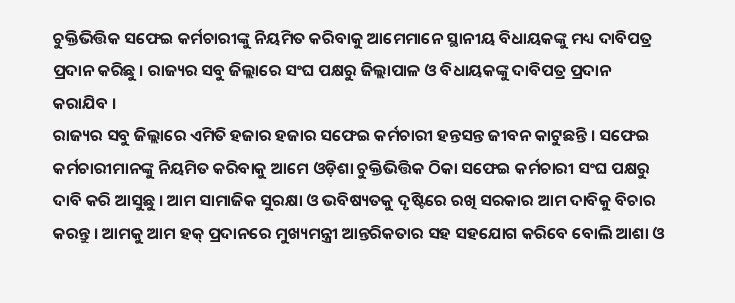ଚୁକ୍ତିଭିତ୍ତିକ ସଫେଇ କର୍ମଚାରୀଙ୍କୁ ନିୟମିତ କରିବାକୁ ଆମେମାନେ ସ୍ଥାନୀୟ ବିଧାୟକଙ୍କୁ ମଧ୍ୟ ଦାବିପତ୍ର ପ୍ରଦାନ କରିଛୁ । ରାଜ୍ୟର ସବୁ ଜିଲ୍ଲାରେ ସଂଘ ପକ୍ଷରୁ ଜିଲ୍ଲାପାଳ ଓ ବିଧାୟକଙ୍କୁ ଦାବିପତ୍ର ପ୍ରଦାନ କରାଯିବ ।
ରାଜ୍ୟର ସବୁ ଜିଲ୍ଲାରେ ଏମିତି ହଜାର ହଜାର ସଫେଇ କର୍ମଚାରୀ ହନ୍ତସନ୍ତ ଜୀବନ କାଟୁଛନ୍ତି । ସଫେଇ କର୍ମଚାରୀମାନଙ୍କୁ ନିୟମିତ କରିବାକୁ ଆମେ ଓଡ଼ିଶା ଚୁକ୍ତିଭିତ୍ତିକ ଠିକା ସଫେଇ କର୍ମଚାରୀ ସଂଘ ପକ୍ଷରୁ ଦାବି କରି ଆସୁଛୁ । ଆମ ସାମାଜିକ ସୁରକ୍ଷା ଓ ଭବିଷ୍ୟତକୁ ଦୃଷ୍ଟିରେ ରଖି ସରକାର ଆମ ଦାବିକୁ ବିଚାର କରନ୍ତୁ । ଆମକୁ ଆମ ହକ୍ ପ୍ରଦାନରେ ମୁଖ୍ୟମନ୍ତ୍ରୀ ଆନ୍ତରିକତାର ସହ ସହଯୋଗ କରିବେ ବୋଲି ଆଶା ଓ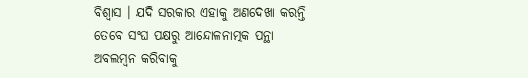ବିଶ୍ୱାସ । ଯଦି ସରକାର ଏହାକୁ ଅଣଦେଖା କରନ୍ତି ତେବେ ସଂଘ ପକ୍ଷରୁ ଆନ୍ଦୋଳନାତ୍ମକ ପନ୍ଥା ଅବଲମ୍ବନ କରିବାକୁ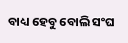ବାଧ୍ୟ ହେବୁ ବୋଲି ସଂଘ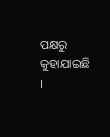ପକ୍ଷରୁ କୁହାଯାଇଛି ।